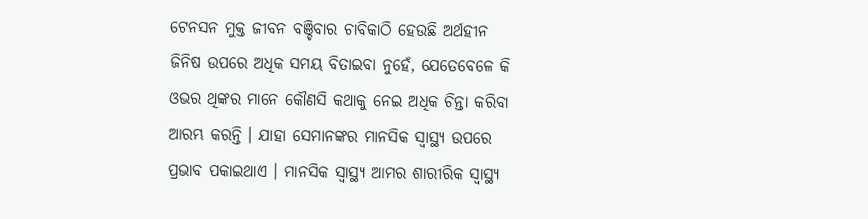ଟେନସନ ମୁକ୍ତ ଜୀବନ ବଞ୍ଚିବାର ଚାବିକାଠି ହେଉଛି ଅର୍ଥହୀନ ଜିନିଷ ଉପରେ ଅଧିକ ସମୟ ବିତାଇବା ନୁହେଁ, ଯେତେବେଳେ କି ଓଭର ଥିଙ୍କର ମାନେ କୌଣସି କଥାକୁ ନେଇ ଅଧିକ ଚିନ୍ତା କରିବା ଆରମ୍ଭ କରନ୍ତି । ଯାହା ସେମାନଙ୍କର ମାନସିକ ସ୍ୱାସ୍ଥ୍ୟ ଉପରେ ପ୍ରଭାବ ପକାଇଥାଏ । ମାନସିକ ସ୍ୱାସ୍ଥ୍ୟ ଆମର ଶାରୀରିକ ସ୍ୱାସ୍ଥ୍ୟ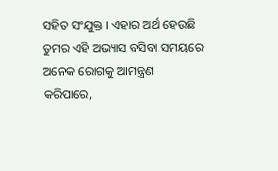ସହିତ ସଂଯୁକ୍ତ । ଏହାର ଅର୍ଥ ହେଉଛି ତୁମର ଏହି ଅଭ୍ୟାସ ବସିବା ସମୟରେ ଅନେକ ରୋଗକୁ ଆମନ୍ତ୍ରଣ କରିପାରେ,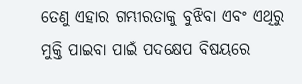ତେଣୁ ଏହାର ଗମ୍ଭୀରତାକୁ ବୁଝିବା ଏବଂ ଏଥିରୁ ମୁକ୍ତି ପାଇବା ପାଇଁ ପଦକ୍ଷେପ ବିଷୟରେ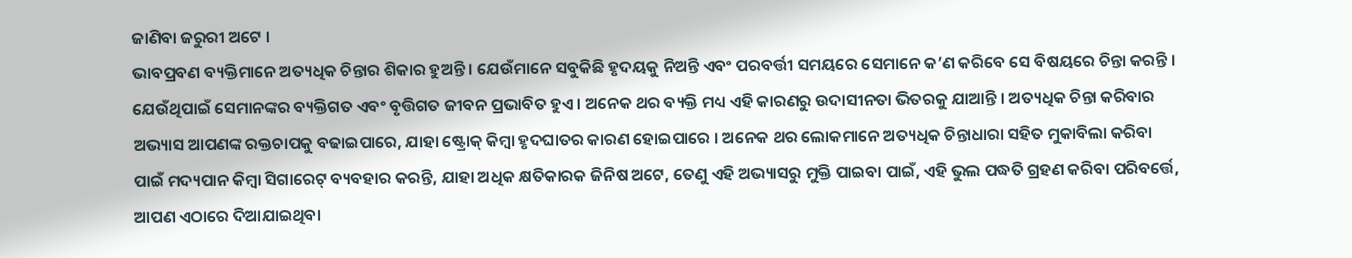ଜାଣିବା ଜରୁରୀ ଅଟେ ।
ଭାବପ୍ରବଣ ବ୍ୟକ୍ତିମାନେ ଅତ୍ୟଧିକ ଚିନ୍ତାର ଶିକାର ହୁଅନ୍ତି । ଯେଉଁମାନେ ସବୁକିଛି ହୃଦୟକୁ ନିଅନ୍ତି ଏବଂ ପରବର୍ତ୍ତୀ ସମୟରେ ସେମାନେ କ’ଣ କରିବେ ସେ ବିଷୟରେ ଚିନ୍ତା କରନ୍ତି । ଯେଉଁଥିପାଇଁ ସେମାନଙ୍କର ବ୍ୟକ୍ତିଗତ ଏବଂ ବୃତ୍ତିଗତ ଜୀବନ ପ୍ରଭାବିତ ହୁଏ । ଅନେକ ଥର ବ୍ୟକ୍ତି ମଧ୍ୟ ଏହି କାରଣରୁ ଉଦାସୀନତା ଭିତରକୁ ଯାଆନ୍ତି । ଅତ୍ୟଧିକ ଚିନ୍ତା କରିବାର ଅଭ୍ୟାସ ଆପଣଙ୍କ ରକ୍ତଚାପକୁ ବଢାଇପାରେ, ଯାହା ଷ୍ଟ୍ରୋକ୍ କିମ୍ବା ହୃଦଘାତର କାରଣ ହୋଇପାରେ । ଅନେକ ଥର ଲୋକମାନେ ଅତ୍ୟଧିକ ଚିନ୍ତାଧାରା ସହିତ ମୁକାବିଲା କରିବା ପାଇଁ ମଦ୍ୟପାନ କିମ୍ବା ସିଗାରେଟ୍ ବ୍ୟବହାର କରନ୍ତି, ଯାହା ଅଧିକ କ୍ଷତିକାରକ ଜିନିଷ ଅଟେ, ତେଣୁ ଏହି ଅଭ୍ୟାସରୁ ମୁକ୍ତି ପାଇବା ପାଇଁ, ଏହି ଭୁଲ ପଦ୍ଧତି ଗ୍ରହଣ କରିବା ପରିବର୍ତ୍ତେ, ଆପଣ ଏଠାରେ ଦିଆଯାଇଥିବା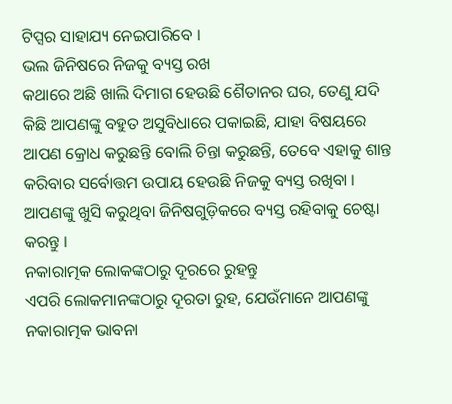ଟିପ୍ସର ସାହାଯ୍ୟ ନେଇପାରିବେ ।
ଭଲ ଜିନିଷରେ ନିଜକୁ ବ୍ୟସ୍ତ ରଖ
କଥାରେ ଅଛି ଖାଲି ଦିମାଗ ହେଉଛି ଶୈତାନର ଘର, ତେଣୁ ଯଦି କିଛି ଆପଣଙ୍କୁ ବହୁତ ଅସୁବିଧାରେ ପକାଇଛି, ଯାହା ବିଷୟରେ ଆପଣ କ୍ରୋଧ କରୁଛନ୍ତି ବୋଲି ଚିନ୍ତା କରୁଛନ୍ତି, ତେବେ ଏହାକୁ ଶାନ୍ତ କରିବାର ସର୍ବୋତ୍ତମ ଉପାୟ ହେଉଛି ନିଜକୁ ବ୍ୟସ୍ତ ରଖିବା । ଆପଣଙ୍କୁ ଖୁସି କରୁଥିବା ଜିନିଷଗୁଡ଼ିକରେ ବ୍ୟସ୍ତ ରହିବାକୁ ଚେଷ୍ଟା କରନ୍ତୁ ।
ନକାରାତ୍ମକ ଲୋକଙ୍କଠାରୁ ଦୂରରେ ରୁହନ୍ତୁ
ଏପରି ଲୋକମାନଙ୍କଠାରୁ ଦୂରତା ରୁହ, ଯେଉଁମାନେ ଆପଣଙ୍କୁ ନକାରାତ୍ମକ ଭାବନା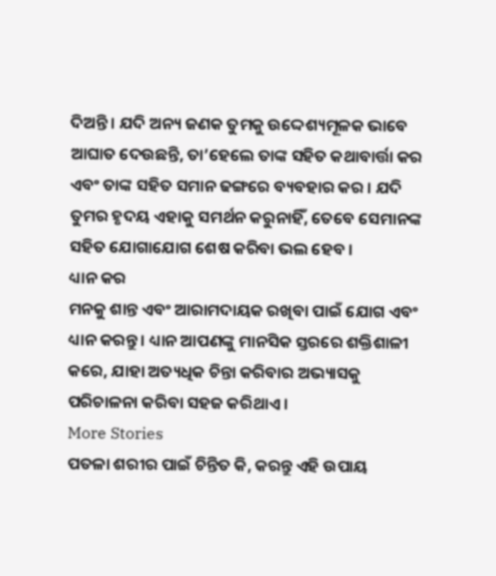ଦିଅନ୍ତି । ଯଦି ଅନ୍ୟ ଜଣକ ତୁମକୁ ଉଦ୍ଦେଶ୍ୟମୂଳକ ଭାବେ ଆଘାତ ଦେଉଛନ୍ତି, ତା’ହେଲେ ତାଙ୍କ ସହିତ କଥାବାର୍ତ୍ତା କର ଏବଂ ତାଙ୍କ ସହିତ ସମାନ ଢଙ୍ଗରେ ବ୍ୟବହାର କର । ଯଦି ତୁମର ହୃଦୟ ଏହାକୁ ସମର୍ଥନ କରୁନାହିଁ, ତେବେ ସେମାନଙ୍କ ସହିତ ଯୋଗାଯୋଗ ଶେଷ କରିବା ଭଲ ହେବ ।
ଧ୍ୟାନ କର
ମନକୁ ଶାନ୍ତ ଏବଂ ଆରାମଦାୟକ ରଖିବା ପାଇଁ ଯୋଗ ଏବଂ ଧ୍ୟାନ କରନ୍ତୁ । ଧ୍ୟାନ ଆପଣଙ୍କୁ ମାନସିକ ସ୍ତରରେ ଶକ୍ତିଶାଳୀ କରେ, ଯାହା ଅତ୍ୟଧିକ ଚିନ୍ତା କରିବାର ଅଭ୍ୟାସକୁ ପରିଚାଳନା କରିବା ସହଜ କରିଥାଏ ।
More Stories
ପତଳା ଶରୀର ପାଇଁ ଚିନ୍ତିତ କି, କରନ୍ତୁ ଏହି ଉପାୟ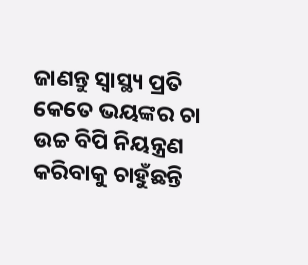ଜାଣନ୍ତୁ ସ୍ବାସ୍ଥ୍ୟ ପ୍ରତି କେତେ ଭୟଙ୍କର ଚା
ଉଚ୍ଚ ବିପି ନିୟନ୍ତ୍ରଣ କରିବାକୁ ଚାହୁଁଛନ୍ତି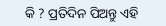କି ? ପ୍ରତିଦିନ ପିଅନ୍ତୁ ଏହି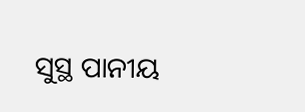ସୁସ୍ଥ ପାନୀୟ